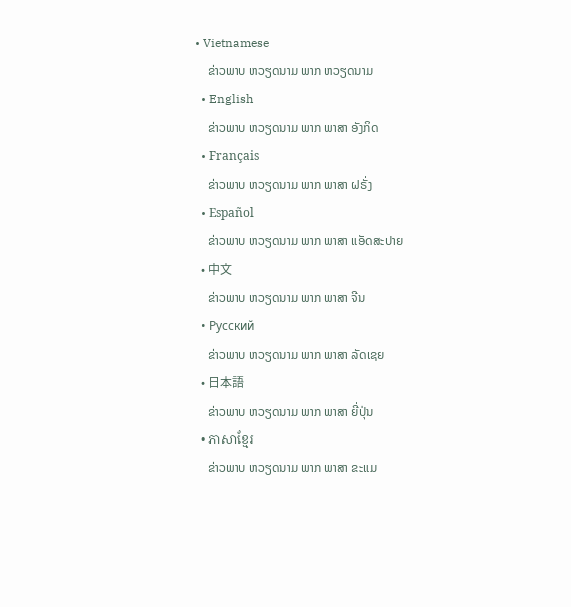• Vietnamese
    ຂ່າວພາບ ຫວຽດນາມ ພາກ ຫວຽດນາມ
  • English
    ຂ່າວພາບ ຫວຽດນາມ ພາກ ພາສາ ອັງກິດ
  • Français
    ຂ່າວພາບ ຫວຽດນາມ ພາກ ພາສາ ຝຣັ່ງ
  • Español
    ຂ່າວພາບ ຫວຽດນາມ ພາກ ພາສາ ແອັດສະປາຍ
  • 中文
    ຂ່າວພາບ ຫວຽດນາມ ພາກ ພາສາ ຈີນ
  • Русский
    ຂ່າວພາບ ຫວຽດນາມ ພາກ ພາສາ ລັດເຊຍ
  • 日本語
    ຂ່າວພາບ ຫວຽດນາມ ພາກ ພາສາ ຍີ່ປຸ່ນ
  • ភាសាខ្មែរ
    ຂ່າວພາບ ຫວຽດນາມ ພາກ ພາສາ ຂະແມ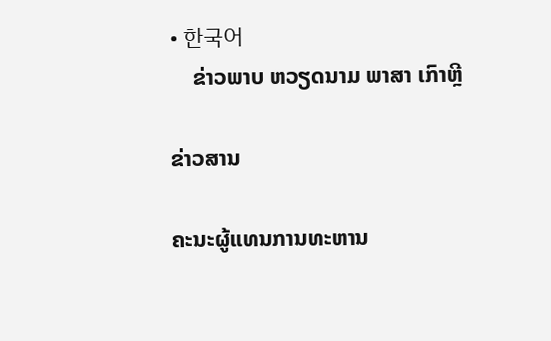• 한국어
    ຂ່າວພາບ ຫວຽດນາມ ພາສາ ເກົາຫຼີ

ຂ່າວສານ

ຄະນະຜູ້ແທນການທະຫານ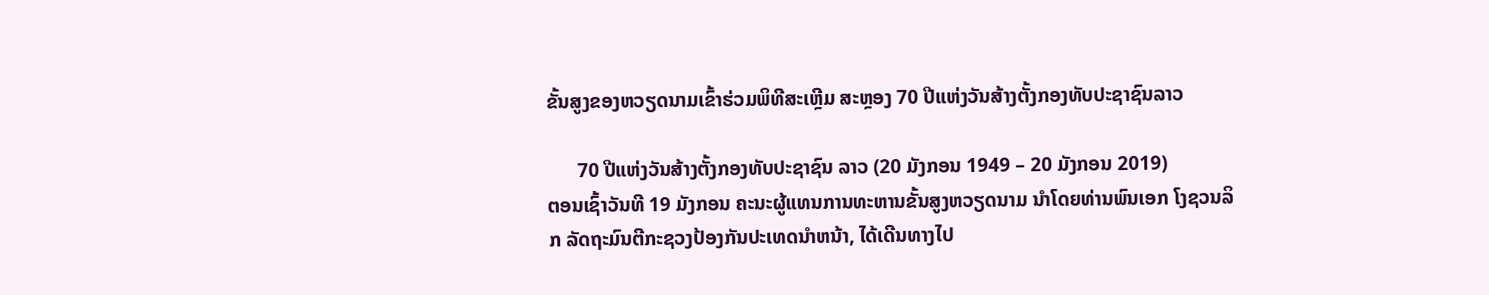ຂັ້ນສູງຂອງຫວຽດນາມເຂົ້າຮ່ວມພິທີສະເຫຼີມ ສະຫຼອງ 70 ປີແຫ່ງວັນສ້າງຕັ້ງກອງທັບປະຊາຊົນລາວ

      70 ປີແຫ່ງວັນສ້າງຕັ້ງກອງທັບປະຊາຊົນ ລາວ (20 ມັງກອນ 1949 – 20 ມັງກອນ 2019)
ຕອນເຊົ້າວັນທີ 19 ມັງກອນ ຄະນະຜູ້ແທນການທະຫານຂັ້ນສູງຫວຽດນາມ ນຳໂດຍທ່ານພົນເອກ ໂງຊວນລິກ ລັດຖະມົນຕີກະຊວງປ້ອງກັນປະເທດນຳຫນ້າ, ໄດ້ເດີນທາງໄປ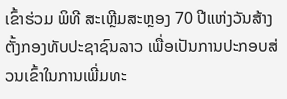ເຂົ້າຮ່ວມ ພິທີ ສະເຫຼີມສະຫຼອງ 70 ປີແຫ່ງວັນສ້າງຕັ້ງກອງທັບປະຊາຊົນລາວ ເພື່ອເປັນການປະກອບສ່ວນເຂົ້າໃນການເພີ່ມທະ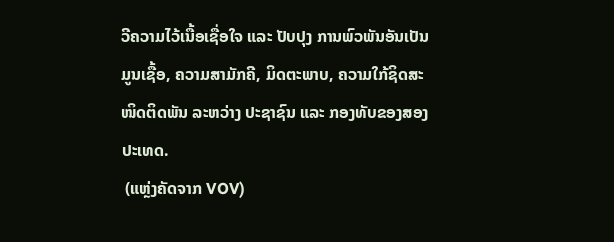ວີຄວາມໄວ້ເນື້ອເຊື່ອໃຈ ແລະ ປັບປຸງ ການພົວພັນອັນເປັນມູນເຊື້ອ, ຄວາມສາມັກຄີ, ມິດຕະພາບ, ຄວາມໃກ້ຊິດສະໜິດຕິດພັນ ລະຫວ່າງ ປະຊາຊົນ ແລະ ກອງທັບຂອງສອງປະເທດ.
 (ແຫຼ່ງຄັດຈາກ VOV)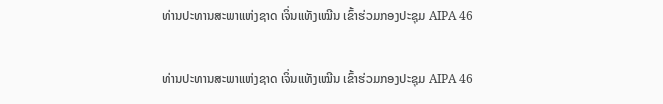ທ່ານປະທານສະພາແຫ່ງຊາດ ເຈິ່ນແທັງເໝີນ ເຂົ້າຮ່ວມກອງປະຊຸມ AIPA 46

ທ່ານປະທານສະພາແຫ່ງຊາດ ເຈິ່ນແທັງເໝີນ ເຂົ້າຮ່ວມກອງປະຊຸມ AIPA 46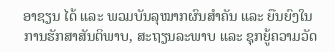ອາຊຽນ ໄດ້ ແລະ ພວມບັນລຸໝາກຜົນສຳຄັນ ແລະ ຍືນຍົງໃນການຮັກສາສັນຕິພາບ, ສະຖຽນລະພາບ ແລະ ຊຸກຍູ້ຄວາມວັດ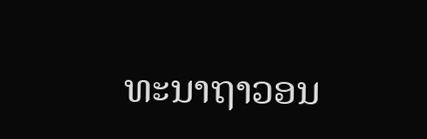ທະນາຖາວອນ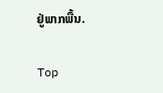ຢູ່ພາກພື້ນ.

Top